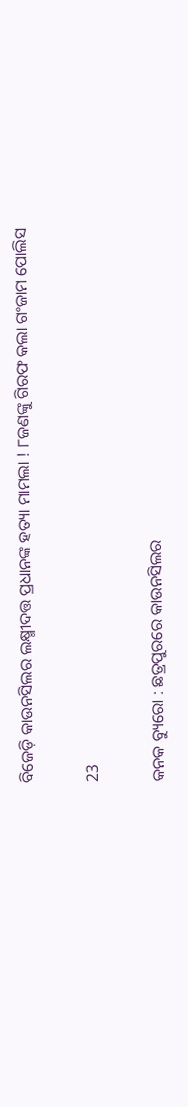ବିଜେଡ଼ି କାଉନସିଲର ଲକ୍ଷ୍ମୀଦତ୍ତ ପ୍ରଧାନଙ୍କ ହତ୍ୟା ମାମଲା ! ୮ଜଣଙ୍କୁ ଗିରଫ କଲା ଗଂଜାମ ପୋଲିସ

23

କନକ ବ୍ୟୁରୋ : ଛତ୍ରପୁରରେ କାଉନସିଲର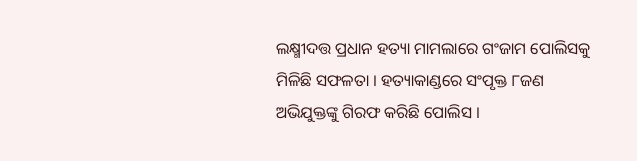ଲକ୍ଷ୍ମୀଦତ୍ତ ପ୍ରଧାନ ହତ୍ୟା ମାମଲାରେ ଗଂଜାମ ପୋଲିସକୁ ମିଳିଛି ସଫଳତା । ହତ୍ୟାକାଣ୍ଡରେ ସଂପୃକ୍ତ ୮ଜଣ ଅଭିଯୁକ୍ତଙ୍କୁ ଗିରଫ କରିଛି ପୋଲିସ ।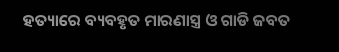ହତ୍ୟାରେ ବ୍ୟବହୃତ ମାରଣାସ୍ତ୍ର ଓ ଗାଡି ଜବତ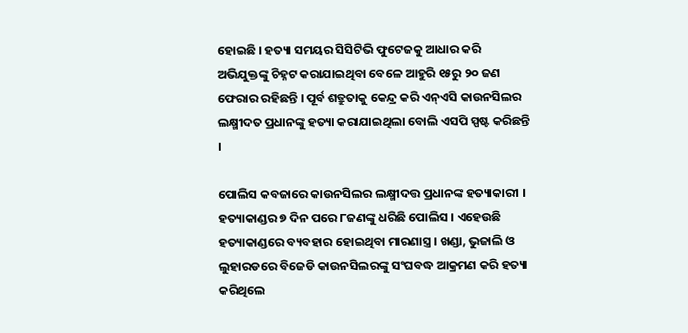ହୋଇଛି । ହତ୍ୟା ସମୟର ସିସିଟିଭି ଫୁଟେଜକୁ ଆଧାର କରି ଅଭିଯୁକ୍ତଙ୍କୁ ଚିହ୍ନଟ କରାଯାଇଥିବା ବେଳେ ଆହୁରି ୧୫ରୁ ୨୦ ଜଣ ଫେରାର ରହିଛନ୍ତି । ପୂର୍ବ ଶତ୍ରୁତାକୁ କେନ୍ଦ୍ର କରି ଏନ୍ଏସି କାଉନସିଲର ଲକ୍ଷ୍ମୀଦତ ପ୍ରଧାନଙ୍କୁ ହତ୍ୟା କରାଯାଇଥିଲା ବୋଲି ଏସପି ସ୍ପଷ୍ଟ କରିଛନ୍ତି ।

ପୋଲିସ କବଜାରେ କାଉନସିଲର ଲକ୍ଷ୍ମୀଦତ୍ତ ପ୍ରଧାନଙ୍କ ହତ୍ୟାକାରୀ । ହତ୍ୟାକାଣ୍ଡର ୭ ଦିନ ପରେ ୮ଜଣଙ୍କୁ ଧରିଛି ପୋଲିସ । ଏହେଉଛି ହତ୍ୟାକାଣ୍ଡରେ ବ୍ୟବହାର ହୋଇଥିବା ମାରଣାସ୍ତ୍ର । ଖଣ୍ଡା, ଭୁଜାଲି ଓ ଲୁହାରଡରେ ବିଜେଡି କାଉନସିଲରଙ୍କୁ ସଂଘବଦ୍ଧ ଆକ୍ରମଣ କରି ହତ୍ୟା କରିଥିଲେ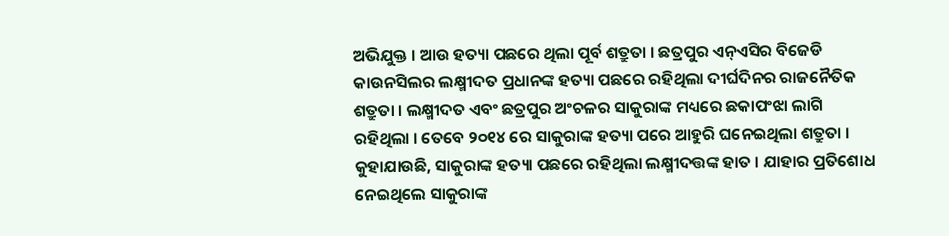ଅଭିଯୁକ୍ତ । ଆଉ ହତ୍ୟା ପଛରେ ଥିଲା ପୂର୍ବ ଶତ୍ରୁତା । ଛତ୍ରପୁର ଏନ୍ଏସିର ବିଜେଡି କାଉନସିଲର ଲକ୍ଷ୍ମୀଦତ ପ୍ରଧାନଙ୍କ ହତ୍ୟା ପଛରେ ରହିଥିଲା ଦୀର୍ଘଦିନର ରାଜନୈତିକ ଶତ୍ରୁତା । ଲକ୍ଷ୍ମୀଦତ ଏବଂ ଛତ୍ରପୁର ଅଂଚଳର ସାକୁରାଙ୍କ ମଧ୍ୟରେ ଛକାପଂଝା ଲାଗି ରହିଥିଲା । ତେବେ ୨୦୧୪ ରେ ସାକୁରାଙ୍କ ହତ୍ୟା ପରେ ଆହୁରି ଘନେଇଥିଲା ଶତ୍ରୁତା । କୁହାଯାଉଛି, ସାକୁରାଙ୍କ ହତ୍ୟା ପଛରେ ରହିଥିଲା ଲକ୍ଷ୍ମୀଦତ୍ତଙ୍କ ହାତ । ଯାହାର ପ୍ରତିଶୋଧ ନେଇଥିଲେ ସାକୁରାଙ୍କ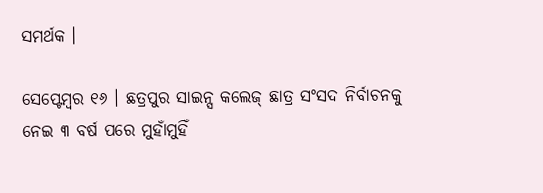ସମର୍ଥକ ।

ସେପ୍ଟେମ୍ବର ୧୬ । ଛତ୍ରପୁର ସାଇନ୍ସ କଲେଜ୍ ଛାତ୍ର ସଂସଦ ନିର୍ବାଚନକୁ ନେଇ ୩ ବର୍ଷ ପରେ ମୁହାଁମୁହିଁ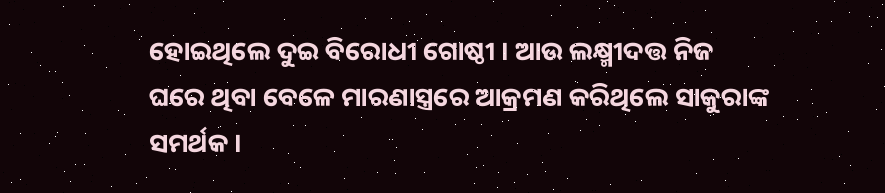ହୋଇଥିଲେ ଦୁଇ ବିରୋଧୀ ଗୋଷ୍ଠୀ । ଆଉ ଲକ୍ଷ୍ମୀଦତ୍ତ ନିଜ ଘରେ ଥିବା ବେଳେ ମାରଣାସ୍ତ୍ରରେ ଆକ୍ରମଣ କରିଥିଲେ ସାକୁରାଙ୍କ ସମର୍ଥକ ।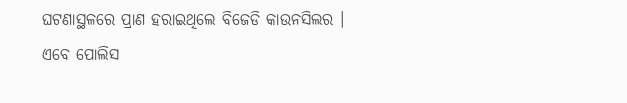ଘଟଣାସ୍ଥଳରେ ପ୍ରାଣ ହରାଇଥିଲେ ବିଜେଡି କାଉନସିଲର । ଏବେ ପୋଲିସ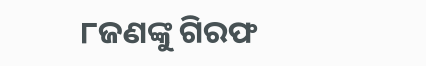୮ଜଣଙ୍କୁ ଗିରଫ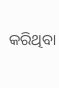କରିଥିବା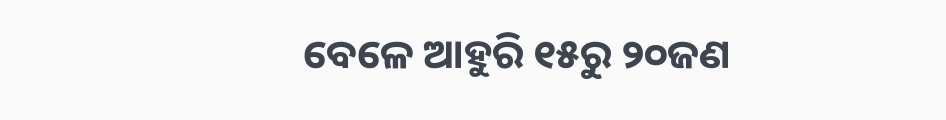ବେଳେ ଆହୁରି ୧୫ରୁ ୨୦ଜଣ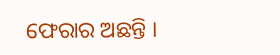ଫେରାର ଅଛନ୍ତି ।